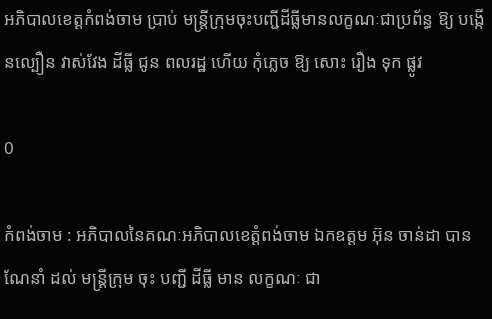អភិបាលខេត្តកំពង់ចាម ប្រាប់ មន្ត្រីក្រុមចុះបញ្ជីដីធ្លីមានលក្ខណៈជាប្រព័ន្ធ ឱ្យ បង្កេីនល្បឿន វាស់វែង ដីធ្លី ជូន ពលរដ្ឋ ហើយ កុំភ្លេច ឱ្យ សោះ រឿង ទុក ផ្លូវ

0

កំពង់ចាម : អភិបាលនៃគណៈអភិបាលខេត្តំពង់ចាម ឯកឧត្តម អ៊ុន ចាន់ដា បានណែនាំ ដល់ មន្ត្រីក្រុម ចុះ បញ្ជី ដីធ្លី មាន លក្ខណៈ ជា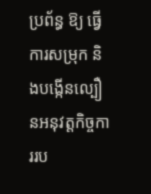ប្រព័ន្ធ ឱ្យ ធ្វើការសម្រុក និងបង្កើនល្បឿនអនុវត្តកិច្ចការរប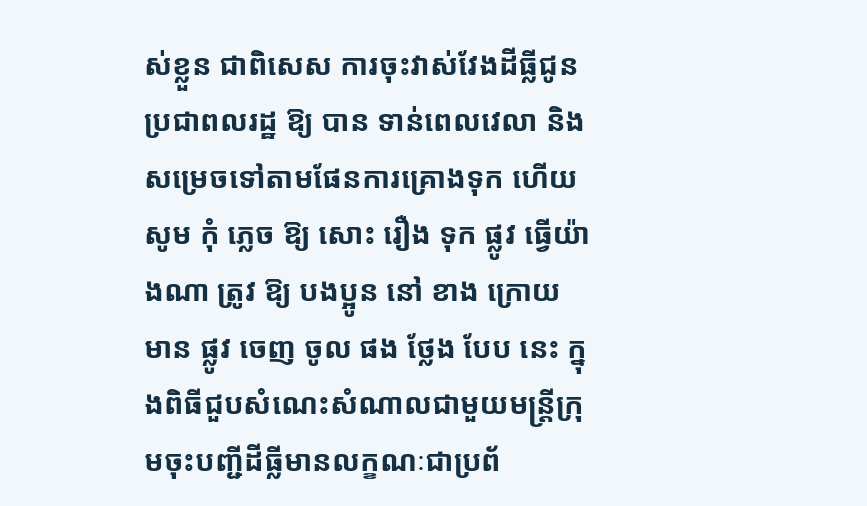ស់ខ្លួន ជាពិសេស ការចុះវាស់វែងដីធ្លីជូនប្រជាពលរដ្ឋ ឱ្យ បាន ទាន់ពេលវេលា និងសម្រេចទៅតាមផែនការគ្រោងទុក ហេីយ សូម កុំ ភ្លេច ឱ្យ សោះ រឿង ទុក ផ្លូវ ធ្វើយ៉ាងណា ត្រូវ ឱ្យ បងប្អូន នៅ ខាង ក្រោយ មាន ផ្លូវ ចេញ ចូល ផង ថ្លែង បែប នេះ ក្នុងពិធីជួបសំណេះសំណាលជាមួយមន្ត្រីក្រុមចុះបញ្ជីដីធ្លីមានលក្ខណៈជាប្រព័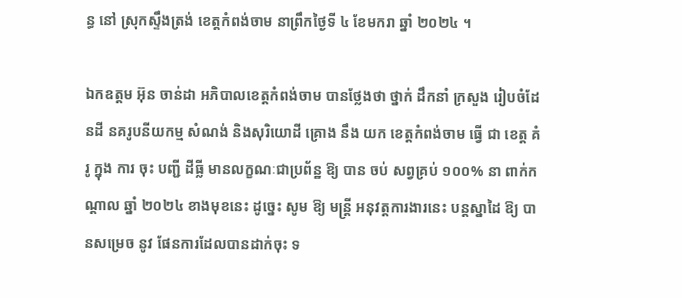ន្ធ នៅ ស្រុកស្ទឹងត្រង់ ខេត្តកំពង់ចាម នាព្រឹកថ្ងៃទី ៤ ខែមករា ឆ្នាំ ២០២៤ ។

ឯកឧត្តម អ៊ុន ចាន់ដា អភិបាលខេត្តកំពង់ចាម បានថ្លែងថា ថ្នាក់ ដឹកនាំ ក្រសួង រៀបចំដែនដី នគរូបនីយកម្ម សំណង់ និងសុរិយោដី គ្រោង នឹង យក ខេត្តកំពង់ចាម ធ្វើ ជា ខេត្ត គំរូ ក្នុង ការ ចុះ បញ្ជី ដីធ្លី មានលក្ខណៈជាប្រព័ន្ឋ ឱ្យ បាន ចប់ សព្វគ្រប់ ១០០% នា ពាក់កណ្ដាល ឆ្នាំ ២០២៤ ខាងមុខនេះ ដូច្នេះ សូម ឱ្យ មន្ត្រី អនុវត្តការងារនេះ បន្តស្នាដៃ ឱ្យ បានសម្រេច នូវ ផែនការដែលបានដាក់ចុះ ទ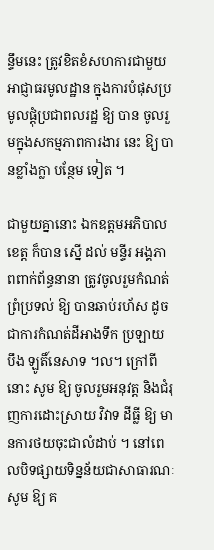ន្ទឹមនេះ ត្រូវខិតខំសហការជាមួយអាជ្ញាធរមូលដ្ឋាន ក្នុងការបំផុសប្រមូលផ្តុំប្រជាពលរដ្ឋ ឱ្យ បាន ចូលរួមក្នុងសកម្មភាពការងារ នេះ ឱ្យ បានខ្លាំងក្លា បន្ថែម ទៀត ។

ជាមួយគ្នានោះ ឯកឧត្ដមអភិបាលខេត្ត ក៏បាន ស្នេី ដល់ មន្ទីរ អង្គភាពពាក់ព័ន្ធនានា ត្រូវចូលរួមកំណត់ព្រំប្រទល់ ឱ្យ បានឆាប់រហ័ស ដូចជាការកំណត់ដីអាងទឹក ប្រឡាយ បឹង ឡូតិ៍នេសាទ ។ល។ ក្រៅពី នោះ សូម ឱ្យ ចូលរួមអនុវត្ត និងជំរុញការដោះស្រាយ វិវាទ ដីធ្លី ឱ្យ មានការថយចុះជាលំដាប់ ។ នៅពេលបិទផ្សាយទិន្នន័យជាសាធារណៈ សូម ឱ្យ គ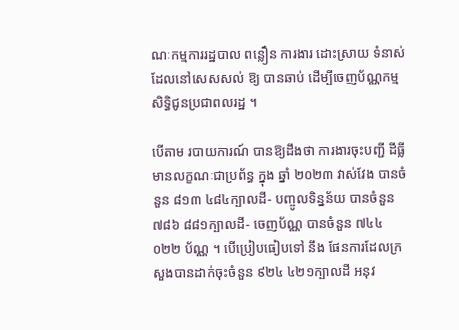ណៈកម្មការរដ្ឋបាល ពន្លឿន ការងារ ដោះស្រាយ ទំនាស់ដែលនៅសេសសល់ ឱ្យ បានឆាប់ ដើម្បីចេញប័ណ្ណកម្មសិទ្ធិជូនប្រជាពលរដ្ឋ ។

បេីតាម របាយការណ៍ បានឱ្យដឹងថា ការងារចុះបញ្ជី ដីធ្លី មានលក្ខណៈជាប្រព័ន្ធ ក្នុង ឆ្នាំ ២០២៣ វាស់វែង បានចំនួន ៨១៣ ៤៨៤ក្បាលដី- បញ្ចូលទិន្នន័យ បានចំនួន ៧៨៦ ៨៨១ក្បាលដី- ចេញប័ណ្ណ បានចំនួន ៧៤៤ ០២២ ប័ណ្ណ ។ បើប្រៀបធៀបទៅ នឹង ផែនការដែលក្រសួងបានដាក់ចុះចំនួន ៩២៤ ៤២១ក្បាលដី អនុវ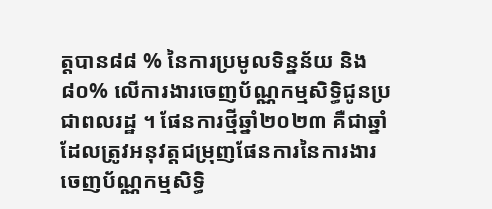ត្តបាន៨៨ % នៃការប្រមូលទិន្នន័យ និង ៨០% លើការងារចេញប័ណ្ណកម្មសិទ្ធិជូនប្រជាពលរដ្ឋ ។ ផែនការថ្មីឆ្នាំ២០២៣ គឺជាឆ្នាំដែលត្រូវអនុវត្តជម្រុញផែនការនៃការងារចេញប័ណ្ណកម្មសិទ្ធិ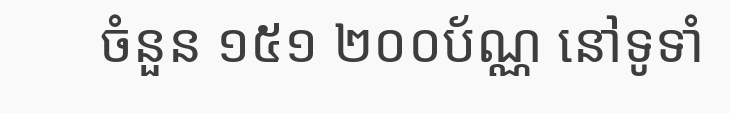ចំនួន ១៥១ ២០០ប័ណ្ណ នៅទូទាំ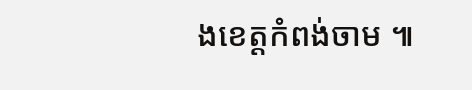ងខេត្តកំពង់ចាម ៕